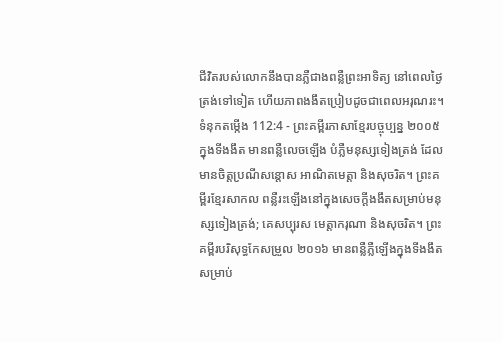ជីវិតរបស់លោកនឹងបានភ្លឺជាងពន្លឺព្រះអាទិត្យ នៅពេលថ្ងៃត្រង់ទៅទៀត ហើយភាពងងឹតប្រៀបដូចជាពេលអរុណរះ។
ទំនុកតម្កើង 112:4 - ព្រះគម្ពីរភាសាខ្មែរបច្ចុប្បន្ន ២០០៥ ក្នុងទីងងឹត មានពន្លឺលេចឡើង បំភ្លឺមនុស្សទៀងត្រង់ ដែលមានចិត្តប្រណីសន្ដោស អាណិតមេត្តា និងសុចរិត។ ព្រះគម្ពីរខ្មែរសាកល ពន្លឺរះឡើងនៅក្នុងសេចក្ដីងងឹតសម្រាប់មនុស្សទៀងត្រង់; គេសប្បុរស មេត្តាករុណា និងសុចរិត។ ព្រះគម្ពីរបរិសុទ្ធកែសម្រួល ២០១៦ មានពន្លឺភ្លឺឡើងក្នុងទីងងឹត សម្រាប់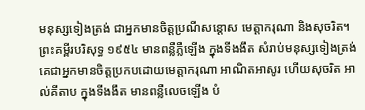មនុស្សទៀងត្រង់ ជាអ្នកមានចិត្តប្រណីសន្ដោស មេត្តាករុណា និងសុចរិត។ ព្រះគម្ពីរបរិសុទ្ធ ១៩៥៤ មានពន្លឺភ្លឺឡើង ក្នុងទីងងឹត សំរាប់មនុស្សទៀងត្រង់ គេជាអ្នកមានចិត្តប្រកបដោយមេត្តាករុណា អាណិតអាសូរ ហើយសុចរិត អាល់គីតាប ក្នុងទីងងឹត មានពន្លឺលេចឡើង បំ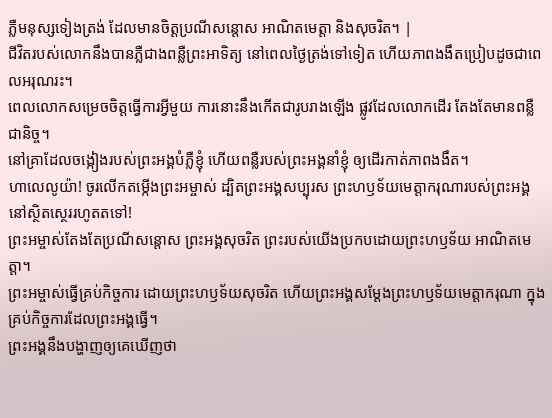ភ្លឺមនុស្សទៀងត្រង់ ដែលមានចិត្តប្រណីសន្ដោស អាណិតមេត្តា និងសុចរិត។ |
ជីវិតរបស់លោកនឹងបានភ្លឺជាងពន្លឺព្រះអាទិត្យ នៅពេលថ្ងៃត្រង់ទៅទៀត ហើយភាពងងឹតប្រៀបដូចជាពេលអរុណរះ។
ពេលលោកសម្រេចចិត្តធ្វើការអ្វីមួយ ការនោះនឹងកើតជារូបរាងឡើង ផ្លូវដែលលោកដើរ តែងតែមានពន្លឺជានិច្ច។
នៅគ្រាដែលចង្កៀងរបស់ព្រះអង្គបំភ្លឺខ្ញុំ ហើយពន្លឺរបស់ព្រះអង្គនាំខ្ញុំ ឲ្យដើរកាត់ភាពងងឹត។
ហាលេលូយ៉ា! ចូរលើកតម្កើងព្រះអម្ចាស់ ដ្បិតព្រះអង្គសប្បុរស ព្រះហឫទ័យមេត្តាករុណារបស់ព្រះអង្គ នៅស្ថិតស្ថេររហូតតទៅ!
ព្រះអម្ចាស់តែងតែប្រណីសន្ដោស ព្រះអង្គសុចរិត ព្រះរបស់យើងប្រកបដោយព្រះហឫទ័យ អាណិតមេត្តា។
ព្រះអម្ចាស់ធ្វើគ្រប់កិច្ចការ ដោយព្រះហឫទ័យសុចរិត ហើយព្រះអង្គសម្តែងព្រះហឫទ័យមេត្តាករុណា ក្នុងគ្រប់កិច្ចការដែលព្រះអង្គធ្វើ។
ព្រះអង្គនឹងបង្ហាញឲ្យគេឃើញថា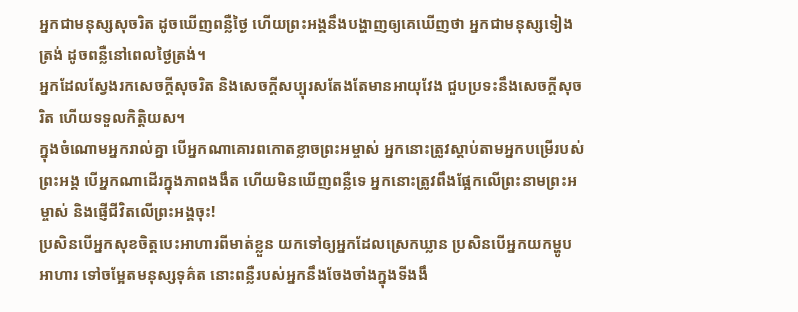អ្នកជាមនុស្សសុចរិត ដូចឃើញពន្លឺថ្ងៃ ហើយព្រះអង្គនឹងបង្ហាញឲ្យគេឃើញថា អ្នកជាមនុស្សទៀងត្រង់ ដូចពន្លឺនៅពេលថ្ងៃត្រង់។
អ្នកដែលស្វែងរកសេចក្ដីសុចរិត និងសេចក្ដីសប្បុរសតែងតែមានអាយុវែង ជួបប្រទះនឹងសេចក្ដីសុចរិត ហើយទទួលកិត្តិយស។
ក្នុងចំណោមអ្នករាល់គ្នា បើអ្នកណាគោរពកោតខ្លាចព្រះអម្ចាស់ អ្នកនោះត្រូវស្ដាប់តាមអ្នកបម្រើរបស់ព្រះអង្គ បើអ្នកណាដើរក្នុងភាពងងឹត ហើយមិនឃើញពន្លឺទេ អ្នកនោះត្រូវពឹងផ្អែកលើព្រះនាមព្រះអម្ចាស់ និងផ្ញើជីវិតលើព្រះអង្គចុះ!
ប្រសិនបើអ្នកសុខចិត្តបេះអាហារពីមាត់ខ្លួន យកទៅឲ្យអ្នកដែលស្រេកឃ្លាន ប្រសិនបើអ្នកយកម្ហូបអាហារ ទៅចម្អែតមនុស្សទុគ៌ត នោះពន្លឺរបស់អ្នកនឹងចែងចាំងក្នុងទីងងឹ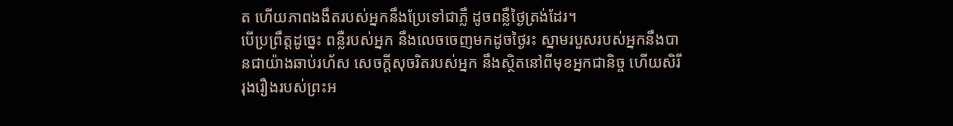ត ហើយភាពងងឹតរបស់អ្នកនឹងប្រែទៅជាភ្លឺ ដូចពន្លឺថ្ងៃត្រង់ដែរ។
បើប្រព្រឹត្តដូច្នេះ ពន្លឺរបស់អ្នក នឹងលេចចេញមកដូចថ្ងៃរះ ស្នាមរបួសរបស់អ្នកនឹងបានជាយ៉ាងឆាប់រហ័ស សេចក្ដីសុចរិតរបស់អ្នក នឹងស្ថិតនៅពីមុខអ្នកជានិច្ច ហើយសិរីរុងរឿងរបស់ព្រះអ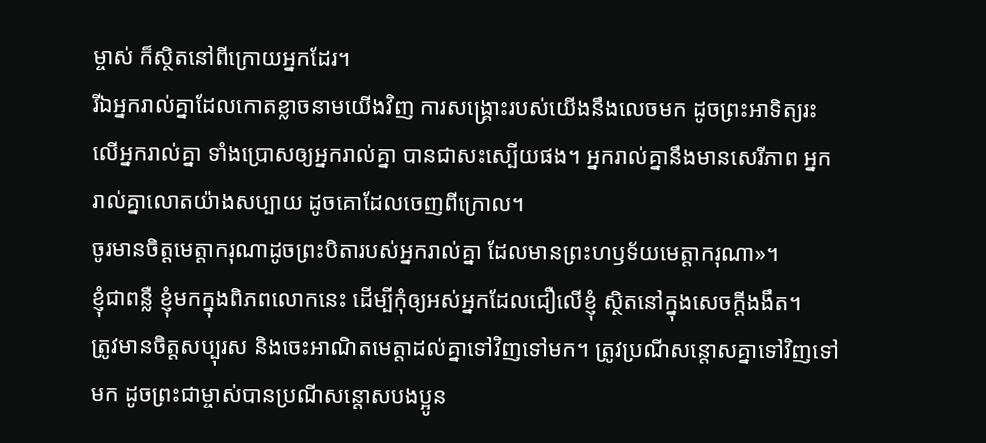ម្ចាស់ ក៏ស្ថិតនៅពីក្រោយអ្នកដែរ។
រីឯអ្នករាល់គ្នាដែលកោតខ្លាចនាមយើងវិញ ការសង្គ្រោះរបស់យើងនឹងលេចមក ដូចព្រះអាទិត្យរះ លើអ្នករាល់គ្នា ទាំងប្រោសឲ្យអ្នករាល់គ្នា បានជាសះស្បើយផង។ អ្នករាល់គ្នានឹងមានសេរីភាព អ្នករាល់គ្នាលោតយ៉ាងសប្បាយ ដូចគោដែលចេញពីក្រោល។
ចូរមានចិត្តមេត្តាករុណាដូចព្រះបិតារបស់អ្នករាល់គ្នា ដែលមានព្រះហឫទ័យមេត្តាករុណា»។
ខ្ញុំជាពន្លឺ ខ្ញុំមកក្នុងពិភពលោកនេះ ដើម្បីកុំឲ្យអស់អ្នកដែលជឿលើខ្ញុំ ស្ថិតនៅក្នុងសេចក្ដីងងឹត។
ត្រូវមានចិត្តសប្បុរស និងចេះអាណិតមេត្តាដល់គ្នាទៅវិញទៅមក។ ត្រូវប្រណីសន្ដោសគ្នាទៅវិញទៅមក ដូចព្រះជាម្ចាស់បានប្រណីសន្ដោសបងប្អូន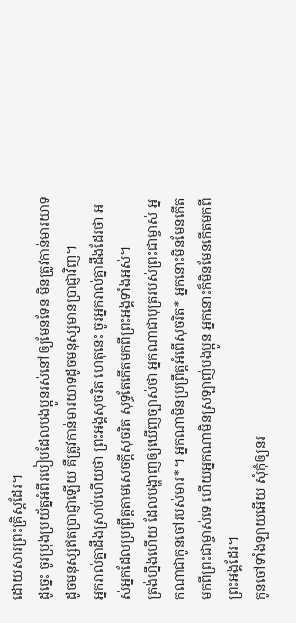ដោយសារព្រះគ្រិស្តដែរ។
ដូច្នេះ ចូរប្រុងប្រយ័ត្នអំពីរបៀបដែលបងប្អូនរស់នៅឲ្យមែនទែន មិនត្រូវកាន់មារយាទដូចមនុស្សឥតប្រាជ្ញាឡើយ គឺត្រូវកាន់មារយាទដូចមនុស្សមានប្រាជ្ញាវិញ។
អ្នករាល់គ្នាដឹងស្រាប់ហើយថា ព្រះអង្គសុចរិត ហេតុនេះ ចូរអ្នករាល់គ្នាដឹងដែរថា អស់អ្នកដែលប្រព្រឹត្តតាមសេចក្ដីសុចរិត សុទ្ធតែកើតមកពីព្រះអង្គទាំងអស់។
ត្រង់ហ្នឹងហើយ ដែលបង្ហាញឲ្យឃើញច្បាស់ថា អ្នកណាជាបុត្ររបស់ព្រះជាម្ចាស់ អ្នកណាជាកូនចៅរបស់មារ*។ អ្នកណាមិនប្រព្រឹត្តអំពើសុចរិត* អ្នកនោះមិនមែនកើតមកពីព្រះជាម្ចាស់ទេ ហើយអ្នកណាមិនស្រឡាញ់បងប្អូន អ្នកនោះក៏មិនមែនកើតមកពីព្រះអង្គដែរ។
កូនចៅទាំងឡាយអើយ សុំកុំឲ្យនរ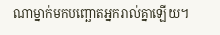ណាម្នាក់មកបញ្ឆោតអ្នករាល់គ្នាឡើយ។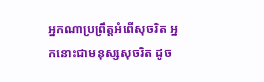អ្នកណាប្រព្រឹត្តអំពើសុចរិត អ្នកនោះជាមនុស្សសុចរិត ដូច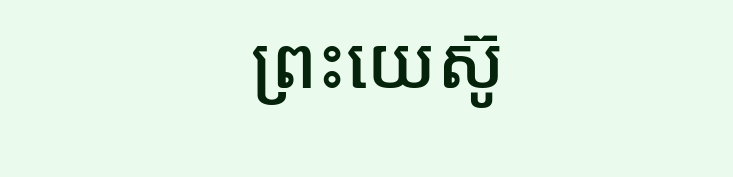ព្រះយេស៊ូ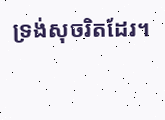ទ្រង់សុចរិតដែរ។